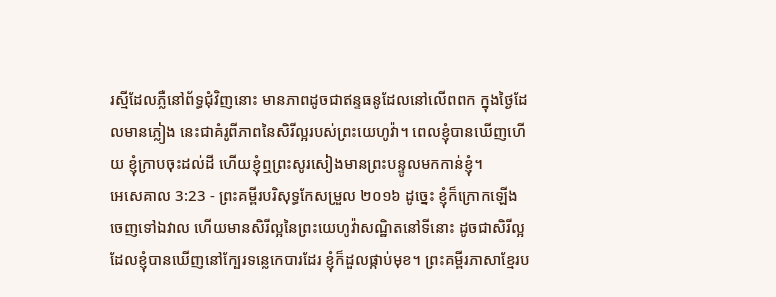រស្មីដែលភ្លឺនៅព័ទ្ធជុំវិញនោះ មានភាពដូចជាឥន្ទធនូដែលនៅលើពពក ក្នុងថ្ងៃដែលមានភ្លៀង នេះជាគំរូពីភាពនៃសិរីល្អរបស់ព្រះយេហូវ៉ា។ ពេលខ្ញុំបានឃើញហើយ ខ្ញុំក្រាបចុះដល់ដី ហើយខ្ញុំឮព្រះសូរសៀងមានព្រះបន្ទូលមកកាន់ខ្ញុំ។
អេសេគាល 3:23 - ព្រះគម្ពីរបរិសុទ្ធកែសម្រួល ២០១៦ ដូច្នេះ ខ្ញុំក៏ក្រោកឡើងចេញទៅឯវាល ហើយមានសិរីល្អនៃព្រះយេហូវ៉ាសណ្ឋិតនៅទីនោះ ដូចជាសិរីល្អដែលខ្ញុំបានឃើញនៅក្បែរទន្លេកេបារដែរ ខ្ញុំក៏ដួលផ្កាប់មុខ។ ព្រះគម្ពីរភាសាខ្មែរប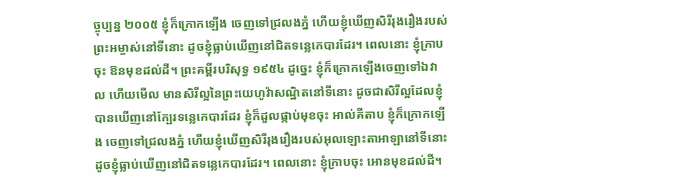ច្ចុប្បន្ន ២០០៥ ខ្ញុំក៏ក្រោកឡើង ចេញទៅជ្រលងភ្នំ ហើយខ្ញុំឃើញសិរីរុងរឿងរបស់ព្រះអម្ចាស់នៅទីនោះ ដូចខ្ញុំធ្លាប់ឃើញនៅជិតទន្លេកេបារដែរ។ ពេលនោះ ខ្ញុំក្រាបចុះ ឱនមុខដល់ដី។ ព្រះគម្ពីរបរិសុទ្ធ ១៩៥៤ ដូច្នេះ ខ្ញុំក៏ក្រោកឡើងចេញទៅឯវាល ហើយមើល មានសិរីល្អនៃព្រះយេហូវ៉ាសណ្ឋិតនៅទីនោះ ដូចជាសិរីល្អដែលខ្ញុំបានឃើញនៅក្បែរទន្លេកេបារដែរ ខ្ញុំក៏ដួលផ្កាប់មុខចុះ អាល់គីតាប ខ្ញុំក៏ក្រោកឡើង ចេញទៅជ្រលងភ្នំ ហើយខ្ញុំឃើញសិរីរុងរឿងរបស់អុលឡោះតាអាឡានៅទីនោះ ដូចខ្ញុំធ្លាប់ឃើញនៅជិតទន្លេកេបារដែរ។ ពេលនោះ ខ្ញុំក្រាបចុះ អោនមុខដល់ដី។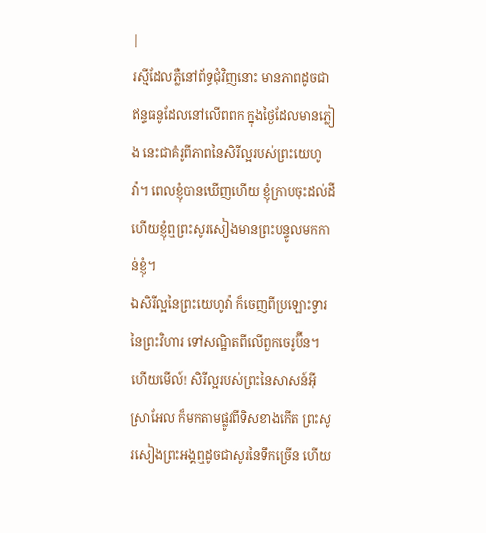|
រស្មីដែលភ្លឺនៅព័ទ្ធជុំវិញនោះ មានភាពដូចជាឥន្ទធនូដែលនៅលើពពក ក្នុងថ្ងៃដែលមានភ្លៀង នេះជាគំរូពីភាពនៃសិរីល្អរបស់ព្រះយេហូវ៉ា។ ពេលខ្ញុំបានឃើញហើយ ខ្ញុំក្រាបចុះដល់ដី ហើយខ្ញុំឮព្រះសូរសៀងមានព្រះបន្ទូលមកកាន់ខ្ញុំ។
ឯសិរីល្អនៃព្រះយេហូវ៉ា ក៏ចេញពីប្រឡោះទ្វារនៃព្រះវិហារ ទៅសណ្ឋិតពីលើពួកចេរូប៊ីន។
ហើយមើល៍! សិរីល្អរបស់ព្រះនៃសាសន៍អ៊ីស្រាអែល ក៏មកតាមផ្លូវពីទិសខាងកើត ព្រះសូរសៀងព្រះអង្គឮដូចជាសូរនៃទឹកច្រើន ហើយ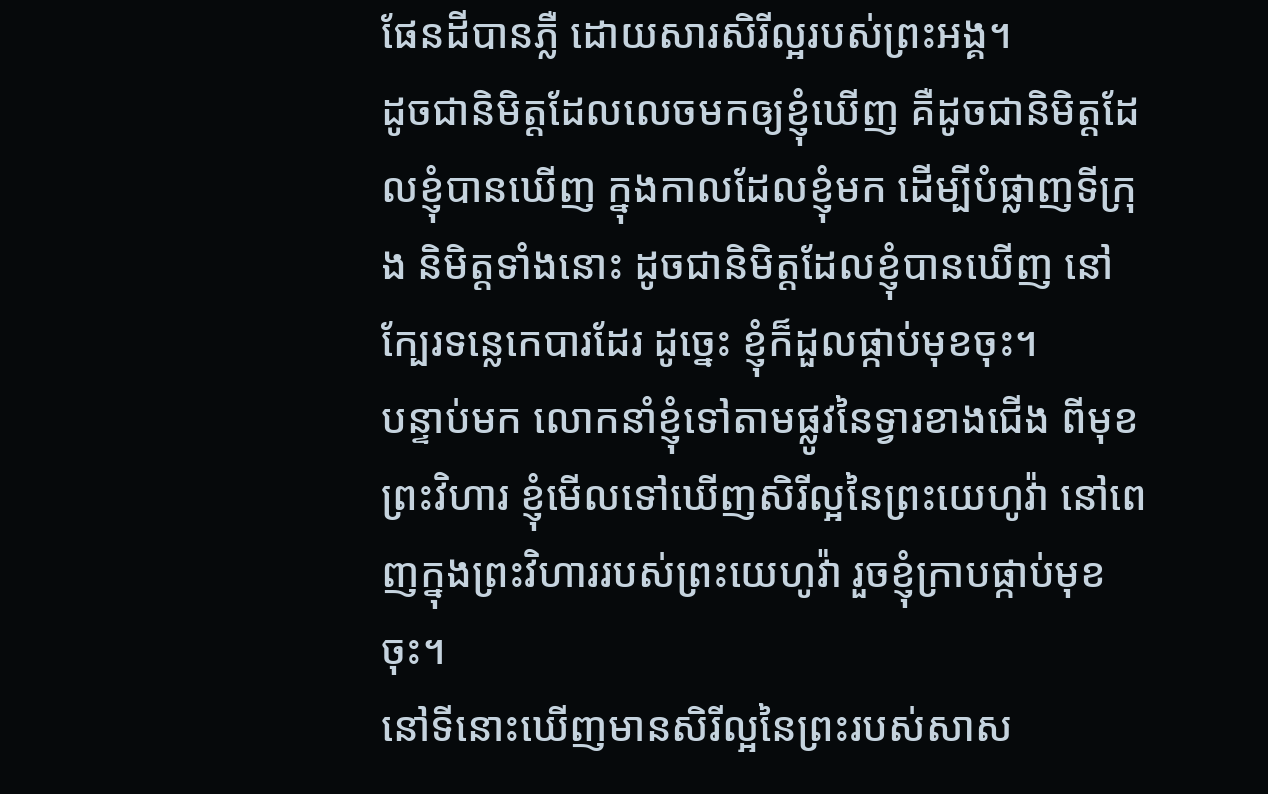ផែនដីបានភ្លឺ ដោយសារសិរីល្អរបស់ព្រះអង្គ។
ដូចជានិមិត្តដែលលេចមកឲ្យខ្ញុំឃើញ គឺដូចជានិមិត្តដែលខ្ញុំបានឃើញ ក្នុងកាលដែលខ្ញុំមក ដើម្បីបំផ្លាញទីក្រុង និមិត្តទាំងនោះ ដូចជានិមិត្តដែលខ្ញុំបានឃើញ នៅក្បែរទន្លេកេបារដែរ ដូច្នេះ ខ្ញុំក៏ដួលផ្កាប់មុខចុះ។
បន្ទាប់មក លោកនាំខ្ញុំទៅតាមផ្លូវនៃទ្វារខាងជើង ពីមុខព្រះវិហារ ខ្ញុំមើលទៅឃើញសិរីល្អនៃព្រះយេហូវ៉ា នៅពេញក្នុងព្រះវិហាររបស់ព្រះយេហូវ៉ា រួចខ្ញុំក្រាបផ្កាប់មុខចុះ។
នៅទីនោះឃើញមានសិរីល្អនៃព្រះរបស់សាស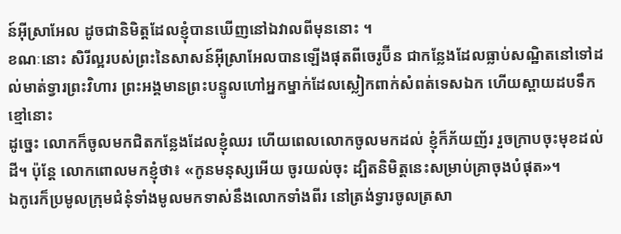ន៍អ៊ីស្រាអែល ដូចជានិមិត្តដែលខ្ញុំបានឃើញនៅឯវាលពីមុននោះ ។
ខណៈនោះ សិរីល្អរបស់ព្រះនៃសាសន៍អ៊ីស្រាអែលបានឡើងផុតពីចេរូប៊ីន ជាកន្លែងដែលធ្លាប់សណ្ឋិតនៅទៅដល់មាត់ទ្វារព្រះវិហារ ព្រះអង្គមានព្រះបន្ទូលហៅអ្នកម្នាក់ដែលស្លៀកពាក់សំពត់ទេសឯក ហើយស្ពាយដបទឹកខ្មៅនោះ
ដូច្នេះ លោកក៏ចូលមកជិតកន្លែងដែលខ្ញុំឈរ ហើយពេលលោកចូលមកដល់ ខ្ញុំក៏ភ័យញ័រ រួចក្រាបចុះមុខដល់ដី។ ប៉ុន្ដែ លោកពោលមកខ្ញុំថា៖ «កូនមនុស្សអើយ ចូរយល់ចុះ ដ្បិតនិមិត្តនេះសម្រាប់គ្រាចុងបំផុត»។
ឯកូរេក៏ប្រមូលក្រុមជំនុំទាំងមូលមកទាស់នឹងលោកទាំងពីរ នៅត្រង់ទ្វារចូលត្រសា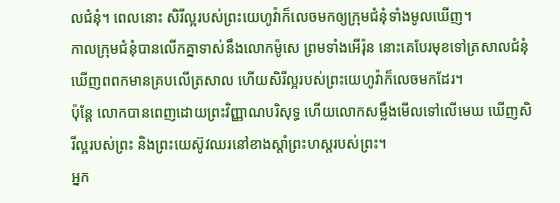លជំនុំ។ ពេលនោះ សិរីល្អរបស់ព្រះយេហូវ៉ាក៏លេចមកឲ្យក្រុមជំនុំទាំងមូលឃើញ។
កាលក្រុមជំនុំបានលើកគ្នាទាស់នឹងលោកម៉ូសេ ព្រមទាំងអើរ៉ុន នោះគេបែរមុខទៅត្រសាលជំនុំ ឃើញពពកមានគ្របលើត្រសាល ហើយសិរីល្អរបស់ព្រះយេហូវ៉ាក៏លេចមកដែរ។
ប៉ុន្ដែ លោកបានពេញដោយព្រះវិញ្ញាណបរិសុទ្ធ ហើយលោកសម្លឹងមើលទៅលើមេឃ ឃើញសិរីល្អរបស់ព្រះ និងព្រះយេស៊ូវឈរនៅខាងស្តាំព្រះហស្តរបស់ព្រះ។
អ្នក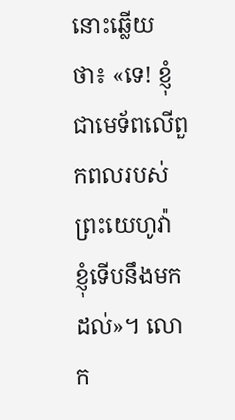នោះឆ្លើយថា៖ «ទេ! ខ្ញុំជាមេទ័ពលើពួកពលរបស់ព្រះយេហូវ៉ា ខ្ញុំទើបនឹងមកដល់»។ លោក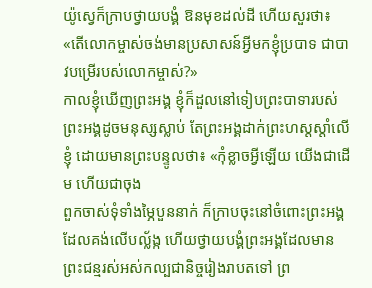យ៉ូស្វេក៏ក្រាបថ្វាយបង្គំ ឱនមុខដល់ដី ហើយសួរថា៖ «តើលោកម្ចាស់ចង់មានប្រសាសន៍អ្វីមកខ្ញុំប្របាទ ជាបាវបម្រើរបស់លោកម្ចាស់?»
កាលខ្ញុំឃើញព្រះអង្គ ខ្ញុំក៏ដួលនៅទៀបព្រះបាទារបស់ព្រះអង្គដូចមនុស្សស្លាប់ តែព្រះអង្គដាក់ព្រះហស្តស្តាំលើខ្ញុំ ដោយមានព្រះបន្ទូលថា៖ «កុំខ្លាចអ្វីឡើយ យើងជាដើម ហើយជាចុង
ពួកចាស់ទុំទាំងម្ភៃបួននាក់ ក៏ក្រាបចុះនៅចំពោះព្រះអង្គដែលគង់លើបល្ល័ង្ក ហើយថ្វាយបង្គំព្រះអង្គដែលមានព្រះជន្មរស់អស់កល្បជានិច្ចរៀងរាបតទៅ ព្រ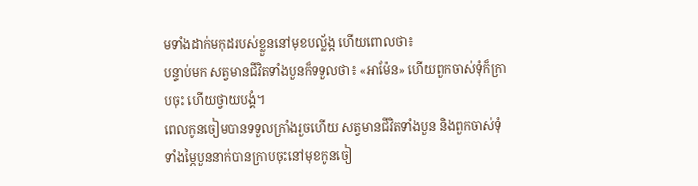មទាំងដាក់មកុដរបស់ខ្លួននៅមុខបល្ល័ង្ក ហើយពោលថា៖
បន្ទាប់មក សត្វមានជីវិតទាំងបួនក៏ទទួលថា៖ «អាម៉ែន» ហើយពួកចាស់ទុំក៏ក្រាបចុះ ហើយថ្វាយបង្គំ។
ពេលកូនចៀមបានទទួលក្រាំងរួចហើយ សត្វមានជីវិតទាំងបួន និងពួកចាស់ទុំទាំងម្ភៃបួននាក់បានក្រាបចុះនៅមុខកូនចៀ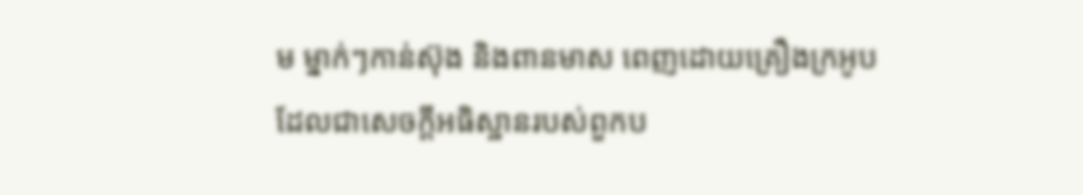ម ម្នាក់ៗកាន់ស៊ុង និងពានមាស ពេញដោយគ្រឿងក្រអូប ដែលជាសេចក្ដីអធិស្ឋានរបស់ពួកប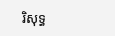រិសុទ្ធ